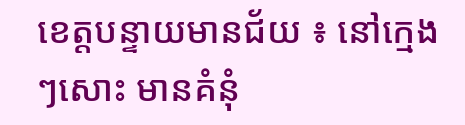ខេត្តបន្ទាយមានជ័យ ៖ នៅក្មេងៗសោះ មានគំនុំ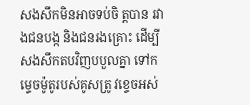សងសឹកមិនអាចទប់ចិ ត្តបាន រវាងជនបង្ក និងជនរងគ្រោះ ដើម្បីសងសឹកតបវិញបបួលគ្នា ទៅកម្ទេចម៉ូតូរបស់គូសត្រូ វខ្ទេចអស់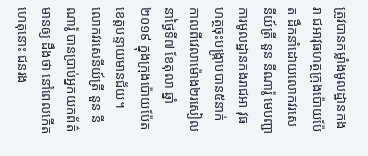ត្រូវបានកម្លាំងមូលដ្ឋានកងរា ជអាវុធហត្ថក្រុងប៉ោយប៉ែត ដឹកនាំដោយលោកវរសេនីយ៍ត្រី នួន នីណារ៉ូ មេបញ្ជាការមូលដ្ឋានកងរាជអា វុធហត្ថចុះបង្ក្រាបបាន៥នាក់ កាលពីវេលាម៉ោង២រសៀល នាថ្ងៃទី៧ ខែតុលា ឆ្នាំ២០១៩ ក្នុងក្រុងប៉ោយប៉ែត ខេត្តបន្ទាយមានជ័យ។
លោកវរសេនីយ៍ត្រី នួន នីណារ៉ូ បានប្រាប់អ្នកយកព័ត៌មានឲ្យ ដឹងថា នៅពេលកើតហេតុនោះ ជនរង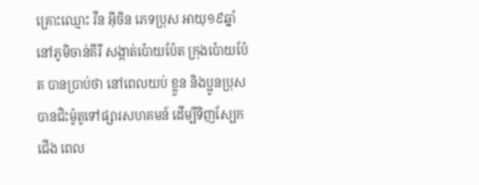គ្រោះឈ្មោះ វីន អ៊ីចិន ភេទប្រុស អាយុ១៩ឆ្នាំ នៅភូមិចាន់គីរី សង្កាត់ប៉ោយប៉ែត ក្រុងប៉ោយប៉ែត បានប្រាប់ថា នៅពេលយប់ ខ្លួន និងប្អូនប្រុស បានជិះម៉ូតូទៅផ្សារសហគមន៍ ដើម្បីទិញស្បែកជើង ពេល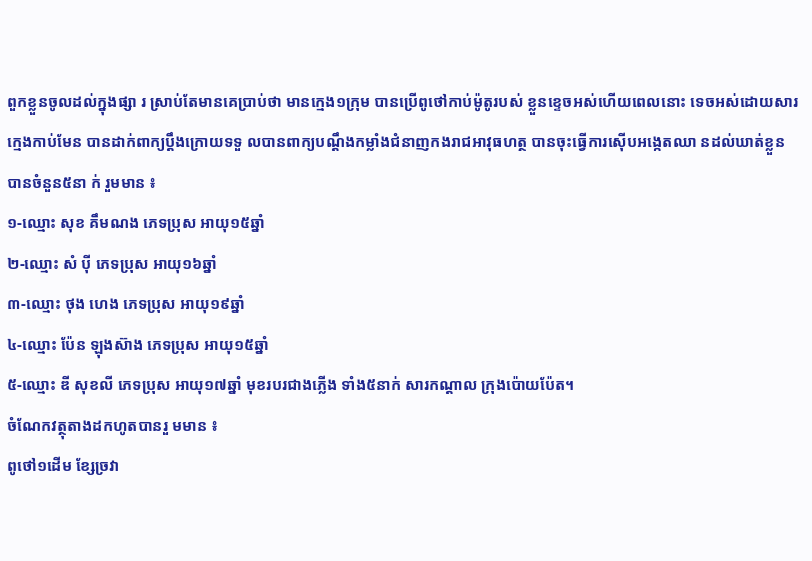ពួកខ្លួនចូលដល់ក្នុងផ្សា រ ស្រាប់តែមានគេប្រាប់ថា មានក្មេង១ក្រុម បានប្រើពូថៅកាប់ម៉ូតូរបស់ ខ្លួនខ្ទេចអស់ហើយពេលនោះ ទេចអស់ដោយសារក្មេងកាប់មែន បានដាក់ពាក្យប្តឹងក្រោយទទួ លបានពាក្យបណ្ដឹងកម្លាំងជំនាញកងរាជអាវុធហត្ថ បានចុះធ្វើការស៊ើបអង្កេតឈា នដល់ឃាត់ខ្លួនបានចំនួន៥នា ក់ រួមមាន ៖
១-ឈ្មោះ សុខ គឹមណង ភេទប្រុស អាយុ១៥ឆ្នាំ
២-ឈ្មោះ សំ ប៉ី ភេទប្រុស អាយុ១៦ឆ្នាំ
៣-ឈ្មោះ ថុង ហេង ភេទប្រុស អាយុ១៩ឆ្នាំ
៤-ឈ្មោះ ប៉ែន ឡុងស៊ាង ភេទប្រុស អាយុ១៥ឆ្នាំ
៥-ឈ្មោះ ឌី សុខលី ភេទប្រុស អាយុ១៧ឆ្នាំ មុខរបរជាងភ្លើង ទាំង៥នាក់ សារកណ្តាល ក្រុងប៉ោយប៉ែត។
ចំណែកវត្ថុតាងដកហូតបានរួ មមាន ៖
ពូថៅ១ដើម ខ្សែច្រវា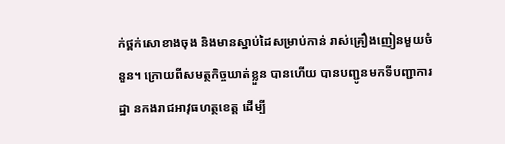ក់ថ្ពក់សោខាងចុង និងមានស្នាប់ដៃសម្រាប់កាន់ រាស់គ្រឿងញៀនមួយចំនួន។ ក្រោយពីសមត្ថកិច្ចឃាត់ខ្លួន បានហើយ បានបញ្ជូនមកទីបញ្ជាការដ្ឋា នកងរាជអាវុធហត្ថខេត្ត ដើម្បី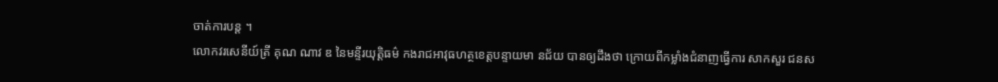ចាត់ការបន្ត ។
លោកវរសេនីយ៍ត្រី គុណ ណាវ ឌ នៃមន្ទីរយុត្តិធម៌ កងរាជអាវុធហត្ថខេត្តបន្ទាយមា នជ័យ បានឲ្យដឹងថា ក្រោយពីកម្លាំងជំនាញធ្វើការ សាកសួរ ជនស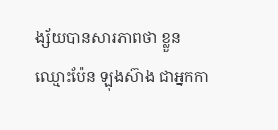ង្ស័យបានសារភាពថា ខ្លួនឈ្មោះប៉ែន ឡុងស៊ាង ជាអ្នកកា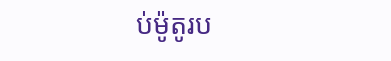ប់ម៉ូតូរប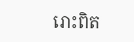រោះពិត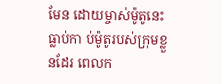មែន ដោយម្ចាស់ម៉ូតូនេះធ្លាប់កា ប់ម៉ូតូរបស់ក្រុមខ្លួនដែរ ពេលក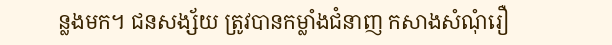ន្លងមក។ ជនសង្ស័យ ត្រូវបានកម្លាំងជំនាញ កសាងសំណុំរឿ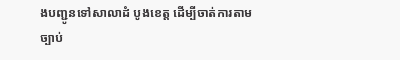ងបញ្ជូនទៅសាលាដំ បូងខេត្ត ដើម្បីចាត់ការតាមច្បាប់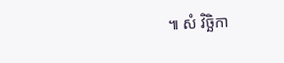៕ សំ វិច្ឆិកា